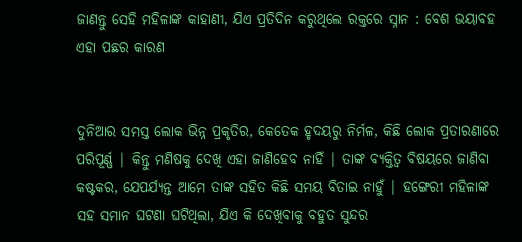ଜାଣନ୍ତୁ ସେହି ମହିଳାଙ୍କ କାହାଣୀ, ଯିଏ ପ୍ରତିଦିନ କରୁଥିଲେ ରକ୍ତରେ ସ୍ନାନ : ବେଶ ଭୟାବହ ଏହା ପଛର କାରଣ


ଦୁନିଆର ସମସ୍ତ ଲୋକ ଭିନ୍ନ ପ୍ରକୃତିର, କେତେକ ହୃଦୟରୁ ନିର୍ମଳ, କିଛି ଲୋକ ପ୍ରତାରଣାରେ ପରିପୂର୍ଣ୍ଣ | କିନ୍ତୁ ମଣିଷକୁ ଦେଖି ଏହା ଜାଣିହେବ ନାହିଁ | ତାଙ୍କ ବ୍ୟକ୍ତିତ୍ୱ ବିଷୟରେ ଜାଣିବା କଷ୍ଟକର, ଯେପର୍ଯ୍ୟନ୍ତ ଆମେ ତାଙ୍କ ସହିତ କିଛି ସମୟ ବିତାଇ ନାହୁଁ | ହଙ୍ଗେରୀ ମହିଳାଙ୍କ ସହ ସମାନ ଘଟଣା ଘଟିଥିଲା, ଯିଏ କି ଦେଖିବାକୁ ବହୁତ ସୁନ୍ଦର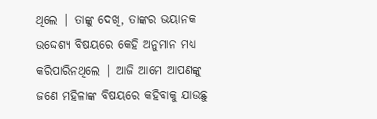ଥିଲେ | ତାଙ୍କୁ ଦେଖି, ତାଙ୍କର ଭୟାନକ ଉଦ୍ଦେଶ୍ୟ ବିଷୟରେ କେହି ଅନୁମାନ ମଧ୍ୟ କରିପାରିନଥିଲେ | ଆଜି ଆମେ ଆପଣଙ୍କୁ ଜଣେ ମହିଳାଙ୍କ ବିଷୟରେ କହିବାକୁ ଯାଉଛୁ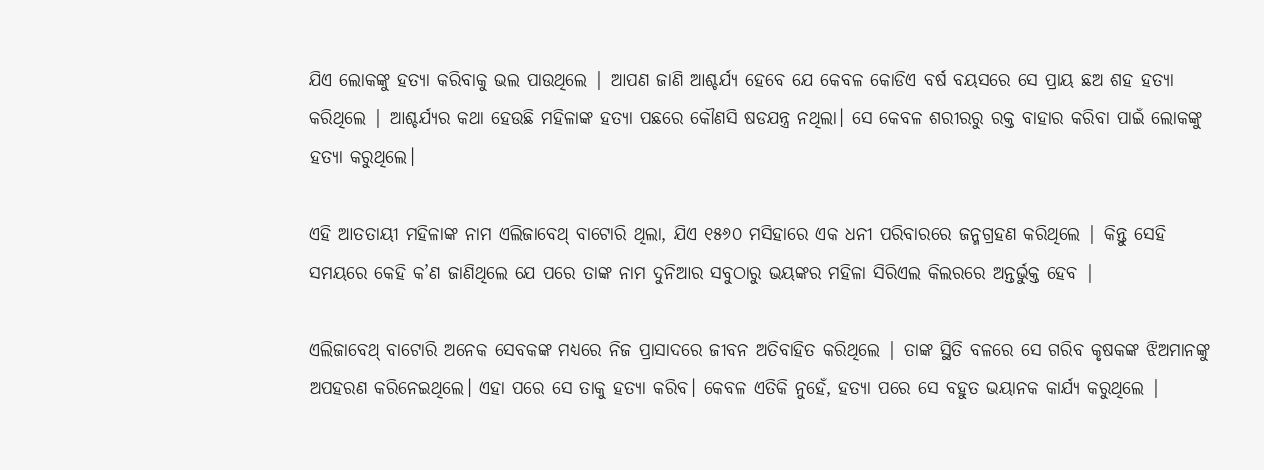ଯିଏ ଲୋକଙ୍କୁ ହତ୍ୟା କରିବାକୁ ଭଲ ପାଉଥିଲେ | ଆପଣ ଜାଣି ଆଶ୍ଚର୍ଯ୍ୟ ହେବେ ଯେ କେବଳ କୋଡିଏ ବର୍ଷ ବୟସରେ ସେ ପ୍ରାୟ ଛଅ ଶହ ହତ୍ୟା କରିଥିଲେ | ଆଶ୍ଚର୍ଯ୍ୟର କଥା ହେଉଛି ମହିଳାଙ୍କ ହତ୍ୟା ପଛରେ କୌଣସି ଷଡଯନ୍ତ୍ର ନଥିଲା। ସେ କେବଳ ଶରୀରରୁ ରକ୍ତ ବାହାର କରିବା ପାଇଁ ଲୋକଙ୍କୁ ହତ୍ୟା କରୁଥିଲେ।

ଏହି ଆତତାୟୀ ମହିଳାଙ୍କ ନାମ ଏଲିଜାବେଥ୍ ବାଟୋରି ଥିଲା, ଯିଏ ୧୫୬୦ ମସିହାରେ ଏକ ଧନୀ ପରିବାରରେ ଜନ୍ମଗ୍ରହଣ କରିଥିଲେ | କିନ୍ତୁ ସେହି ସମୟରେ କେହି କ’ଣ ଜାଣିଥିଲେ ଯେ ପରେ ତାଙ୍କ ନାମ ଦୁନିଆର ସବୁଠାରୁ ଭୟଙ୍କର ମହିଳା ସିରିଏଲ କିଲରରେ ଅନ୍ତର୍ଭୁକ୍ତ ହେବ |

ଏଲିଜାବେଥ୍ ବାଟୋରି ଅନେକ ସେବକଙ୍କ ମଧ୍ୟରେ ନିଜ ପ୍ରାସାଦରେ ଜୀବନ ଅତିବାହିତ କରିଥିଲେ | ତାଙ୍କ ସ୍ଥିତି ବଳରେ ସେ ଗରିବ କୃଷକଙ୍କ ଝିଅମାନଙ୍କୁ ଅପହରଣ କରିନେଇଥିଲେ। ଏହା ପରେ ସେ ତାକୁ ହତ୍ୟା କରିବ। କେବଳ ଏତିକି ନୁହେଁ, ହତ୍ୟା ପରେ ସେ ବହୁତ ଭୟାନକ କାର୍ଯ୍ୟ କରୁଥିଲେ |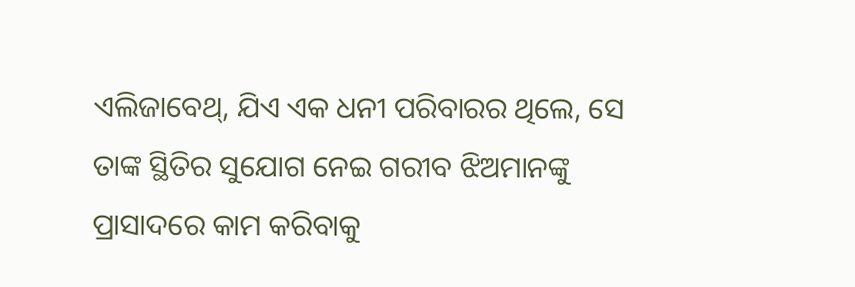ଏଲିଜାବେଥ୍, ଯିଏ ଏକ ଧନୀ ପରିବାରର ଥିଲେ, ସେ ତାଙ୍କ ସ୍ଥିତିର ସୁଯୋଗ ନେଇ ଗରୀବ ଝିଅମାନଙ୍କୁ ପ୍ରାସାଦରେ କାମ କରିବାକୁ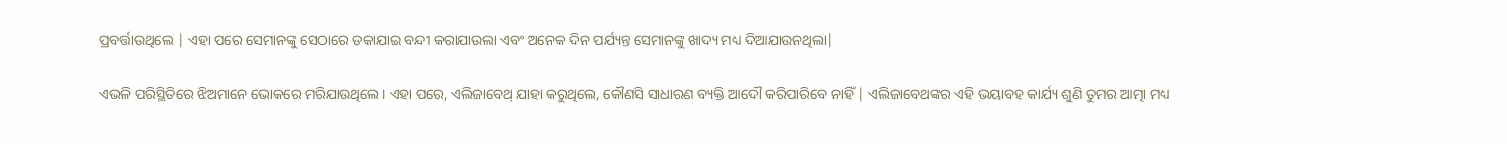ପ୍ରବର୍ତ୍ତାଉଥିଲେ | ଏହା ପରେ ସେମାନଙ୍କୁ ସେଠାରେ ଡକାଯାଇ ବନ୍ଦୀ କରାଯାଉଲା ଏବଂ ଅନେକ ଦିନ ପର୍ଯ୍ୟନ୍ତ ସେମାନଙ୍କୁ ଖାଦ୍ୟ ମଧ୍ୟ ଦିଆଯାଉନଥିଲା|

ଏଭଳି ପରିସ୍ଥିତିରେ ଝିଅମାନେ ଭୋକରେ ମରିଯାଉଥିଲେ। ଏହା ପରେ, ଏଲିଜାବେଥ୍ ଯାହା କରୁଥିଲେ, କୌଣସି ସାଧାରଣ ବ୍ୟକ୍ତି ଆଦୌ କରିପାରିବେ ନାହିଁ | ଏଲିଜାବେଥଙ୍କର ଏହି ଭୟାବହ କାର୍ଯ୍ୟ ଶୁଣି ତୁମର ଆତ୍ମା ମଧ୍ୟ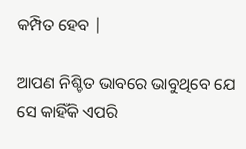କମ୍ପିତ ହେବ |

ଆପଣ ନିଶ୍ଚିତ ଭାବରେ ଭାବୁଥିବେ ଯେ ସେ କାହିଁକି ଏପରି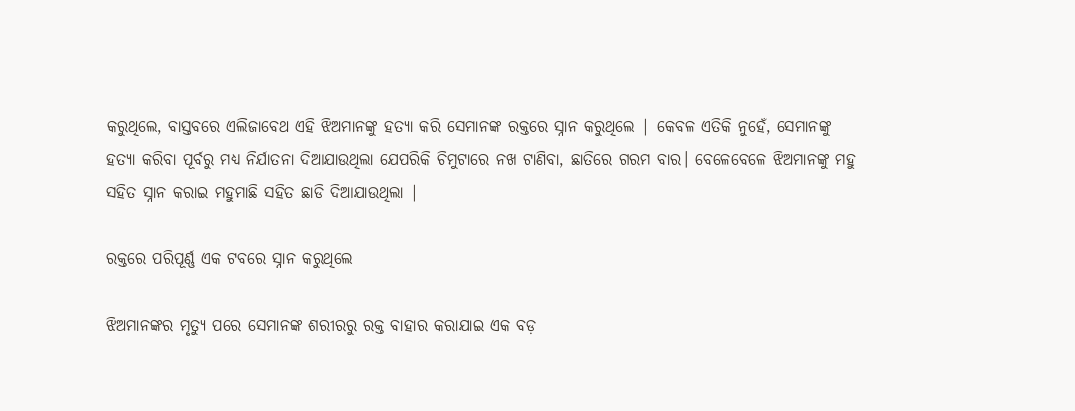କରୁଥିଲେ, ବାସ୍ତବରେ ଏଲିଜାବେଥ ଏହି ଝିଅମାନଙ୍କୁ ହତ୍ୟା କରି ସେମାନଙ୍କ ରକ୍ତରେ ସ୍ନାନ କରୁଥିଲେ | କେବଳ ଏତିକି ନୁହେଁ, ସେମାନଙ୍କୁ ହତ୍ୟା କରିବା ପୂର୍ବରୁ ମଧ୍ୟ ନିର୍ଯାତନା ଦିଆଯାଉଥିଲା ଯେପରିକି ଚିମୁଟାରେ ନଖ ଟାଣିବା, ଛାତିରେ ଗରମ ବାର। ବେଳେବେଳେ ଝିଅମାନଙ୍କୁ ମହୁ ସହିତ ସ୍ନାନ କରାଇ ମହୁମାଛି ସହିତ ଛାଡି ଦିଆଯାଉଥିଲା |

ରକ୍ତରେ ପରିପୂର୍ଣ୍ଣ ଏକ ଟବରେ ସ୍ନାନ କରୁଥିଲେ

ଝିଅମାନଙ୍କର ମୃତ୍ୟୁ ପରେ ସେମାନଙ୍କ ଶରୀରରୁ ରକ୍ତ ବାହାର କରାଯାଇ ଏକ ବଡ଼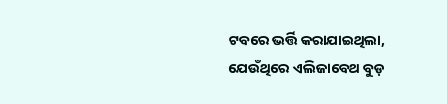ଟବରେ ଭର୍ତ୍ତି କରାଯାଇଥିଲା, ଯେଉଁଥିରେ ଏଲିଜାବେଥ ବୁଡ଼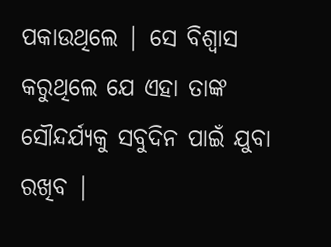ପକାଉଥିଲେ | ସେ ବିଶ୍ୱାସ କରୁଥିଲେ ଯେ ଏହା ତାଙ୍କ ସୌନ୍ଦର୍ଯ୍ୟକୁ ସବୁଦିନ ପାଇଁ ଯୁବା ରଖିବ |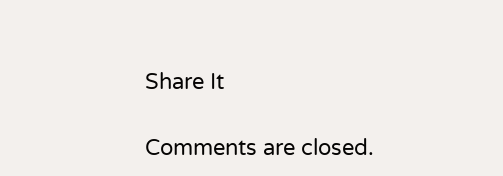Share It

Comments are closed.